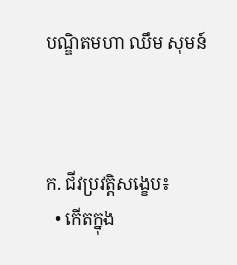បណ្ឌិតមហា ឈឹម សុមន៍



ក. ជីវប្រវត្តិសង្ខេប៖
  • កើតក្នុង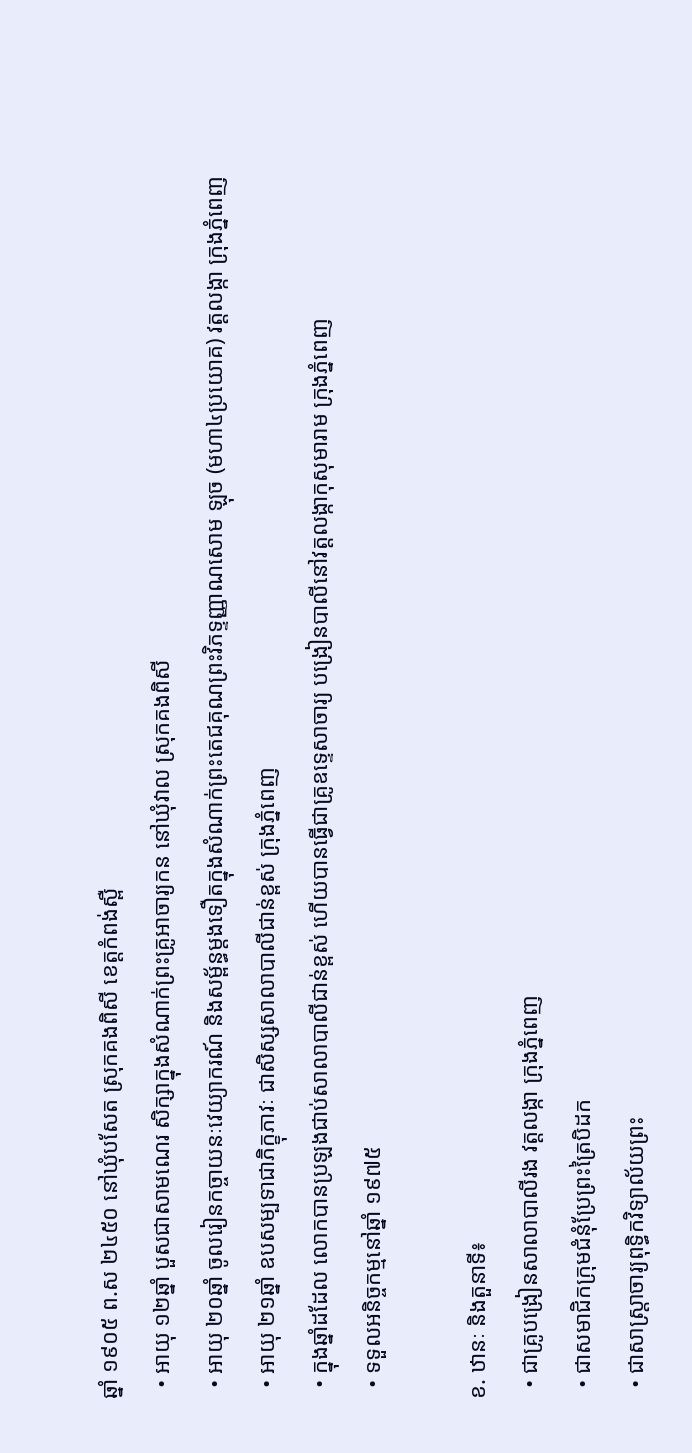ឆ្នាំ ១៩០៥ ព.ស ២៤៥០ នៅឃុំបសែត ស្រុកគងពិសី ខេត្តកំពង់ស្ពឺ
  • អាយុ ១២ឆ្នាំ បួសជាសាមណេរ សិក្សាក្នុងសំណាក់ព្រះគ្រូអាចារ្យកន នៅឃុំវាល ស្រុកគងពិសី
  • អាយុ ២០ឆ្នាំ ចូលរៀនកច្ចាយនៈវេយ្យាករណ៍ និងសម្ព័ន្ធម្តងទឿតក្នុងសំណាក់ព្រះតេជគុណព្រះវិភទ្ទញ្ញាណសោម ឡុច (មហា៤ប្រយោគ) វត្តលង្កា ក្រុងភ្នំពេញ
  • អាយុ ២១ឆ្នាំ ឧបសម្បទាជាភិក្ខុភាវៈ ជាសិស្សសាលាបាលីជាន់ខ្ពស់ ក្រុងភ្នំពេញ
  • ក្នុងឆ្នាំដដែល លោកបានប្រឡងជាប់សាលាបាលីជាន់ខ្ពស់ ហើយបានធ្វើជាគ្រូឧទ្ទេសាចារ្យ បង្រៀនបាលីនៅវត្តលង្កាកុសុមារាម ក្រុងភ្នំពេញ
  • ទទួលអនិច្ចកម្មនៅឆ្នាំ ១៩៧៥

ខ. ឋានៈ និងតួនាទី៖
  • ជាគ្រូបង្រៀនសាលាបាលីរង វត្តលង្កា ក្រុងភ្នំពេញ
  • ជាសមាជិកក្រុមជំនុំប្រែព្រះត្រៃបិដក
  • ជាសាស្រ្តាចារ្យពុទ្ធិកវិទ្យាល័យព្រះ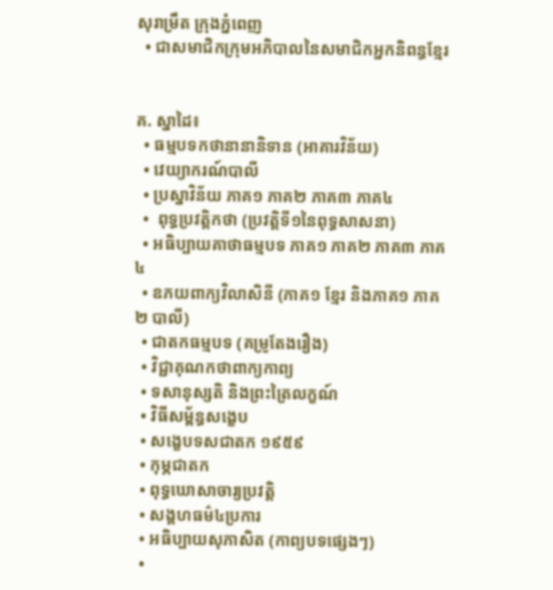សុរាម្រឹត ក្រុងភ្នំពេញ
  • ជាសមាជិកក្រុមអភិបាលនៃសមាជិកអ្នកនិពន្ធខ្មែរ


គ. ស្នាដៃ៖
  • ធម្មបទកថានានានិទាន (អាគារវិន័យ)
  • វេយ្យាករណ៍បាលី
  • ប្រស្នាវិន័យ ភាគ១ ភាគ២ ភាគ៣ ភាគ៤
  •  ពុទ្ធប្រវត្តិកថា (ប្រវត្តិទី១នៃពុទ្ធសាសនា)
  • អធិប្បាយគាថាធម្មបទ ភាគ១ ភាគ២ ភាគ៣ ភាគ៤
  • ឧភយពាក្យវិលាសិនី (ភាគ១ ខ្មែរ និងភាគ១ ភាគ២ បាលី)
  • ជាតកធម្មបទ (គម្រូតែងរឿង)
  • វិជ្ជាគុណកថាពាក្យកាព្យ
  • ទសានុស្សតិ និងព្រះត្រៃលក្ខណ៍
  • វិធីសម្ព័ន្ធសង្ខេប
  • សង្ខេបទសជាតក ១៩៥៩
  • កុម្ភជាតក
  • ពុទ្ធឃោសាចារ្យប្រវត្តិ
  • សង្គហធម៌៤ប្រការ
  • អធិប្បាយសុភាសិត (កាព្យបទផ្សេងៗ)
  •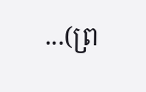...(ព្រ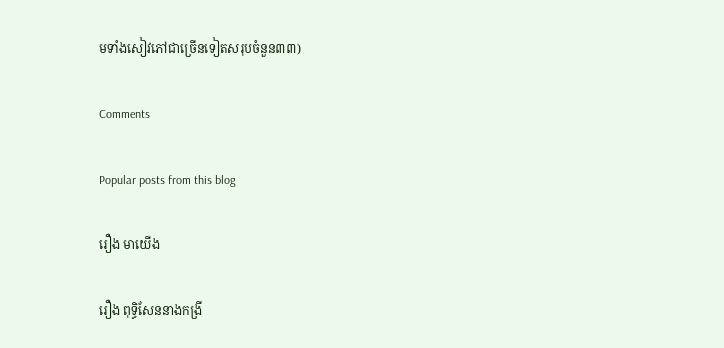មទាំងសៀវភៅជាច្រើនទៀតសរុបចំនួន៣៣)

Comments

Popular posts from this blog

រឿង មាយើង

រឿង ពុទ្ធិសែននាងកង្រី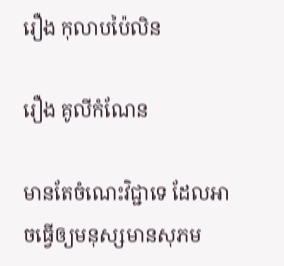រឿង កុលាបប៉ៃលិន

រឿង គូលីកំណែន

មានតែចំណេះវិជ្ជាទេ ដែលអាចធ្វើឲ្យមនុស្សមានសុភម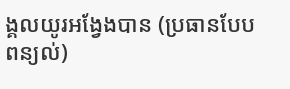ង្គលយូរអង្វែងបាន (ប្រធានបែបពន្យល់)